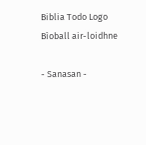Biblia Todo Logo
Bìoball air-loidhne

- Sanasan -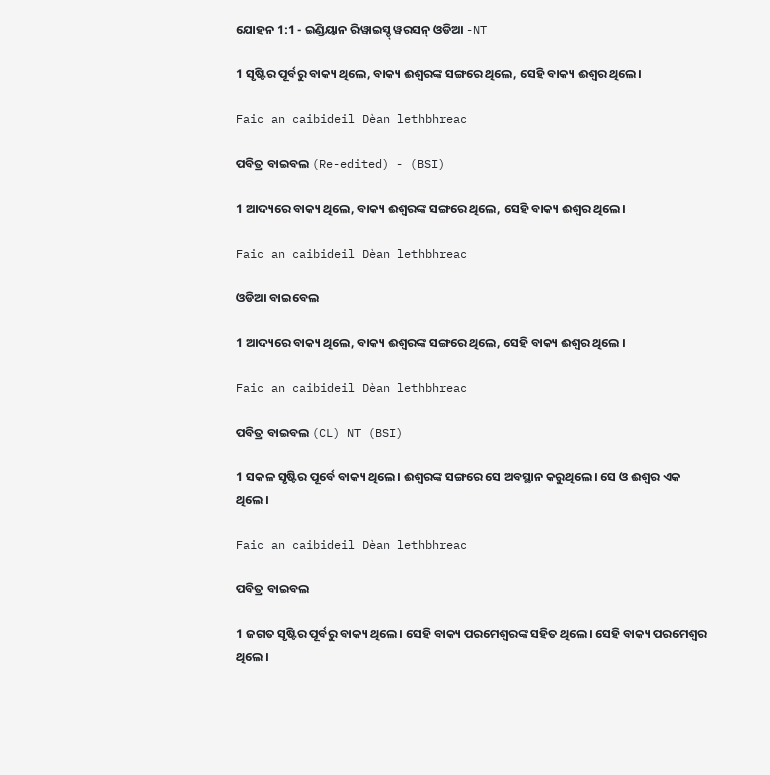ଯୋହନ 1:1 - ଇଣ୍ଡିୟାନ ରିୱାଇସ୍ଡ୍ ୱରସନ୍ ଓଡିଆ -NT

1 ସୃଷ୍ଟିର ପୂର୍ବରୁ ବାକ୍ୟ ଥିଲେ, ବାକ୍ୟ ଈଶ୍ବରଙ୍କ ସଙ୍ଗରେ ଥିଲେ, ସେହି ବାକ୍ୟ ଈଶ୍ବର ଥିଲେ।

Faic an caibideil Dèan lethbhreac

ପବିତ୍ର ବାଇବଲ (Re-edited) - (BSI)

1 ଆଦ୍ୟରେ ବାକ୍ୟ ଥିଲେ, ବାକ୍ୟ ଈଶ୍ଵରଙ୍କ ସଙ୍ଗରେ ଥିଲେ, ସେହି ବାକ୍ୟ ଈଶ୍ଵର ଥିଲେ।

Faic an caibideil Dèan lethbhreac

ଓଡିଆ ବାଇବେଲ

1 ଆଦ୍ୟରେ ବାକ୍ୟ ଥିଲେ, ବାକ୍ୟ ଈଶ୍ୱରଙ୍କ ସଙ୍ଗରେ ଥିଲେ, ସେହି ବାକ୍ୟ ଈଶ୍ୱର ଥିଲେ ।

Faic an caibideil Dèan lethbhreac

ପବିତ୍ର ବାଇବଲ (CL) NT (BSI)

1 ସକଳ ସୃଷ୍ଟିର ପୂର୍ବେ ବାକ୍ୟ ଥିଲେ। ଈଶ୍ୱରଙ୍କ ସଙ୍ଗରେ ସେ ଅବସ୍ଥାନ କରୁଥିଲେ। ସେ ଓ ଈଶ୍ୱର ଏକ ଥିଲେ।

Faic an caibideil Dèan lethbhreac

ପବିତ୍ର ବାଇବଲ

1 ଜଗତ ସୃଷ୍ଟିର ପୂର୍ବରୁ ବାକ୍ୟ ଥିଲେ। ସେହି ବାକ୍ୟ ପରମେଶ୍ୱରଙ୍କ ସହିତ ଥିଲେ। ସେହି ବାକ୍ୟ ପରମେଶ୍ୱର ଥିଲେ।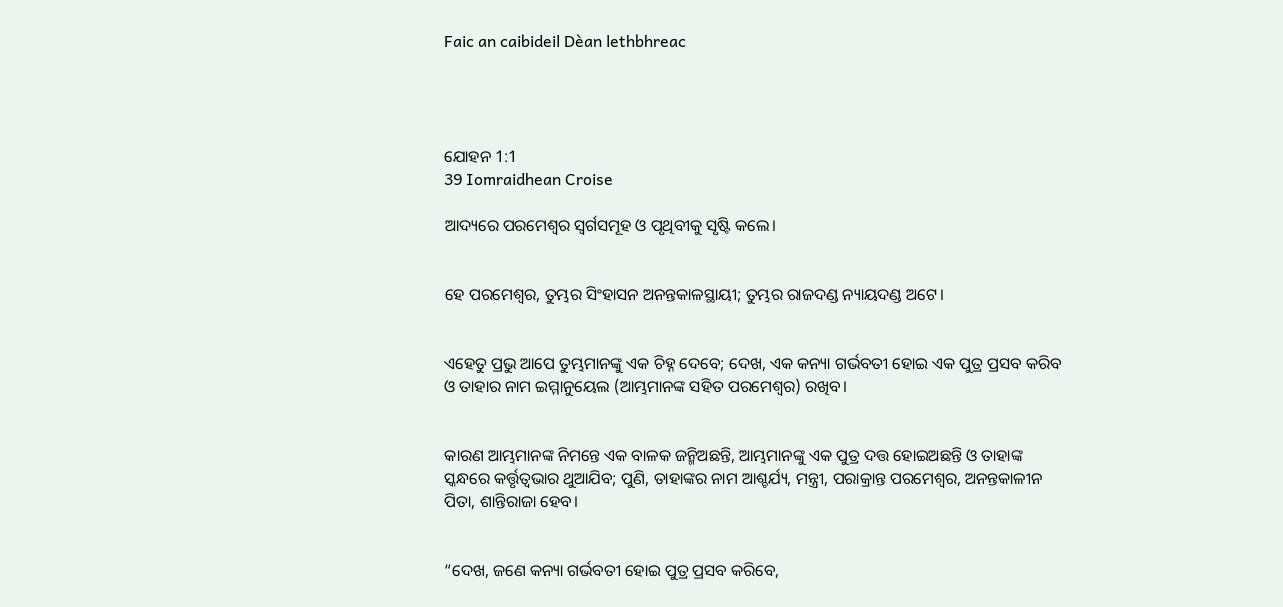Faic an caibideil Dèan lethbhreac




ଯୋହନ 1:1
39 Iomraidhean Croise

ଆଦ୍ୟରେ ପରମେଶ୍ୱର ସ୍ୱର୍ଗସମୂହ ଓ ପୃଥିବୀକୁ ସୃଷ୍ଟି କଲେ।


ହେ ପରମେଶ୍ୱର, ତୁମ୍ଭର ସିଂହାସନ ଅନନ୍ତକାଳସ୍ଥାୟୀ; ତୁମ୍ଭର ରାଜଦଣ୍ଡ ନ୍ୟାୟଦଣ୍ଡ ଅଟେ।


ଏହେତୁ ପ୍ରଭୁ ଆପେ ତୁମ୍ଭମାନଙ୍କୁ ଏକ ଚିହ୍ନ ଦେବେ; ଦେଖ, ଏକ କନ୍ୟା ଗର୍ଭବତୀ ହୋଇ ଏକ ପୁତ୍ର ପ୍ରସବ କରିବ ଓ ତାହାର ନାମ ଇମ୍ମାନୁୟେଲ (ଆମ୍ଭମାନଙ୍କ ସହିତ ପରମେଶ୍ୱର) ରଖିବ।


କାରଣ ଆମ୍ଭମାନଙ୍କ ନିମନ୍ତେ ଏକ ବାଳକ ଜନ୍ମିଅଛନ୍ତି, ଆମ୍ଭମାନଙ୍କୁ ଏକ ପୁତ୍ର ଦତ୍ତ ହୋଇଅଛନ୍ତି ଓ ତାହାଙ୍କ ସ୍କନ୍ଧରେ କର୍ତ୍ତୃତ୍ୱଭାର ଥୁଆଯିବ; ପୁଣି, ତାହାଙ୍କର ନାମ ଆଶ୍ଚର୍ଯ୍ୟ, ମନ୍ତ୍ରୀ, ପରାକ୍ରାନ୍ତ ପରମେଶ୍ୱର, ଅନନ୍ତକାଳୀନ ପିତା, ଶାନ୍ତିରାଜା ହେବ।


“ଦେଖ, ଜଣେ କନ୍ୟା ଗର୍ଭବତୀ ହୋଇ ପୁତ୍ର ପ୍ରସବ କରିବେ,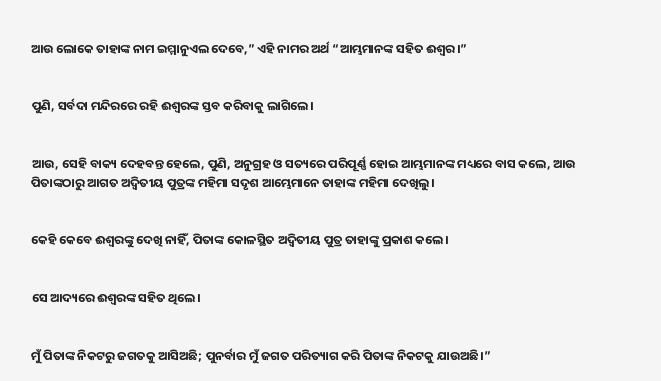ଆଉ ଲୋକେ ତାହାଙ୍କ ନାମ ଇମ୍ମାନୁଏଲ ଦେବେ,” ଏହି ନାମର ଅର୍ଥ “ଆମ୍ଭମାନଙ୍କ ସହିତ ଈଶ୍ବର।”


ପୁଣି, ସର୍ବଦା ମନ୍ଦିରରେ ରହି ଈଶ୍ବରଙ୍କ ସ୍ତବ କରିବାକୁ ଲାଗିଲେ।


ଆଉ, ସେହି ବାକ୍ୟ ଦେହବନ୍ତ ହେଲେ, ପୁଣି, ଅନୁଗ୍ରହ ଓ ସତ୍ୟରେ ପରିପୂର୍ଣ୍ଣ ହୋଇ ଆମ୍ଭମାନଙ୍କ ମଧ୍ୟରେ ବାସ କଲେ, ଆଉ ପିତାଙ୍କଠାରୁ ଆଗତ ଅଦ୍ୱିତୀୟ ପୁତ୍ରଙ୍କ ମହିମା ସଦୃଶ ଆମ୍ଭେମାନେ ତାହାଙ୍କ ମହିମା ଦେଖିଲୁ।


କେହି କେବେ ଈଶ୍ବରଙ୍କୁ ଦେଖି ନାହିଁ, ପିତାଙ୍କ କୋଳସ୍ଥିତ ଅଦ୍ୱିତୀୟ ପୁତ୍ର ତାହାଙ୍କୁ ପ୍ରକାଶ କଲେ।


ସେ ଆଦ୍ୟରେ ଈଶ୍ବରଙ୍କ ସହିତ ଥିଲେ।


ମୁଁ ପିତାଙ୍କ ନିକଟରୁ ଜଗତକୁ ଆସିଅଛି; ପୁନର୍ବାର ମୁଁ ଜଗତ ପରିତ୍ୟାଗ କରି ପିତାଙ୍କ ନିକଟକୁ ଯାଉଅଛି।”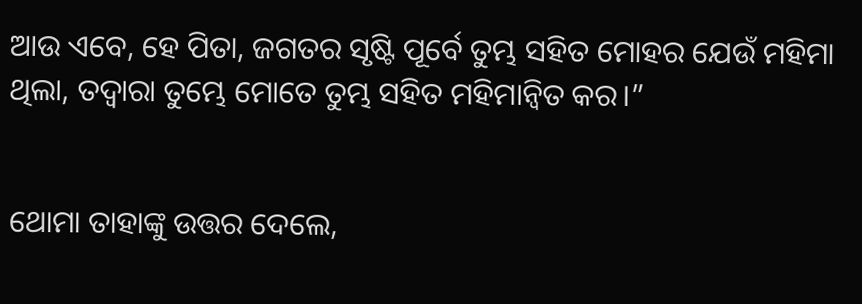ଆଉ ଏବେ, ହେ ପିତା, ଜଗତର ସୃଷ୍ଟି ପୂର୍ବେ ତୁମ୍ଭ ସହିତ ମୋହର ଯେଉଁ ମହିମା ଥିଲା, ତଦ୍ୱାରା ତୁମ୍ଭେ ମୋତେ ତୁମ୍ଭ ସହିତ ମହିମାନ୍ୱିତ କର।”


ଥୋମା ତାହାଙ୍କୁ ଉତ୍ତର ଦେଲେ,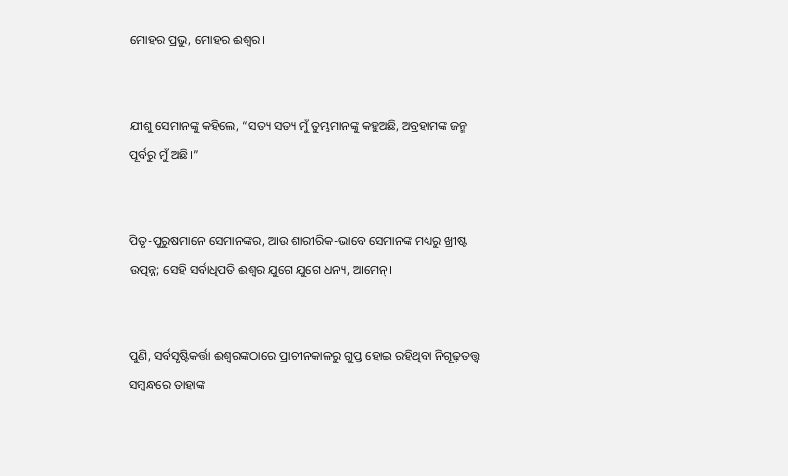ମୋହର ପ୍ରଭୁ, ମୋହର ଈଶ୍ବର।


ଯୀଶୁ ସେମାନଙ୍କୁ କହିଲେ, “ସତ୍ୟ ସତ୍ୟ ମୁଁ ତୁମ୍ଭମାନଙ୍କୁ କହୁଅଛି, ଅବ୍ରହାମଙ୍କ ଜନ୍ମ ପୂର୍ବରୁ ମୁଁ ଅଛି।”


ପିତୃ-ପୁରୁଷମାନେ ସେମାନଙ୍କର, ଆଉ ଶାରୀରିକ-ଭାବେ ସେମାନଙ୍କ ମଧ୍ୟରୁ ଖ୍ରୀଷ୍ଟ ଉତ୍ପନ୍ନ; ସେହି ସର୍ବାଧିପତି ଈଶ୍ବର ଯୁଗେ ଯୁଗେ ଧନ୍ୟ, ଆମେନ୍‍।


ପୁଣି, ସର୍ବସୃଷ୍ଟିକର୍ତ୍ତା ଈଶ୍ବରଙ୍କଠାରେ ପ୍ରାଚୀନକାଳରୁ ଗୁପ୍ତ ହୋଇ ରହିଥିବା ନିଗୂଢ଼ତତ୍ତ୍ୱ ସମ୍ବନ୍ଧରେ ତାହାଙ୍କ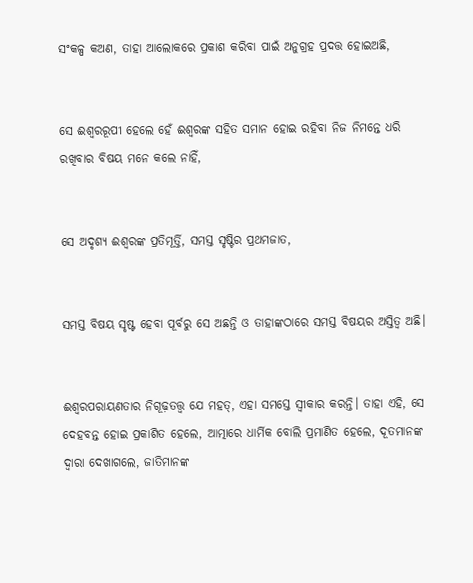ସଂକଳ୍ପ କଅଣ, ତାହା ଆଲୋକରେ ପ୍ରକାଶ କରିବା ପାଇଁ ଅନୁଗ୍ରହ ପ୍ରଦତ୍ତ ହୋଇଅଛି,


ସେ ଈଶ୍ବରରୂପୀ ହେଲେ ହେଁ ଈଶ୍ବରଙ୍କ ସହିତ ସମାନ ହୋଇ ରହିବା ନିଜ ନିମନ୍ତେ ଧରି ରଖିବାର ବିଷୟ ମନେ କଲେ ନାହିଁ,


ସେ ଅଦୃଶ୍ୟ ଈଶ୍ବରଙ୍କ ପ୍ରତିମୂର୍ତ୍ତି, ସମସ୍ତ ସୃଷ୍ଟିର ପ୍ରଥମଜାତ,


ସମସ୍ତ ବିଷୟ ସୃଷ୍ଟ ହେବା ପୂର୍ବରୁ ସେ ଅଛନ୍ତି ଓ ତାହାଙ୍କଠାରେ ସମସ୍ତ ବିଷୟର ଅସ୍ତିତ୍ୱ ଅଛି।


ଈଶ୍ବରପରାୟଣତାର ନିଗୂଢ଼ତତ୍ତ୍ୱ ଯେ ମହତ୍, ଏହା ସମସ୍ତେ ସ୍ୱୀକାର କରନ୍ତି। ତାହା ଏହି, ସେ ଦେହବନ୍ତ ହୋଇ ପ୍ରକାଶିତ ହେଲେ, ଆତ୍ମାରେ ଧାର୍ମିକ ବୋଲି ପ୍ରମାଣିତ ହେଲେ, ଦୂତମାନଙ୍କ ଦ୍ୱାରା ଦେଖାଗଲେ, ଜାତିମାନଙ୍କ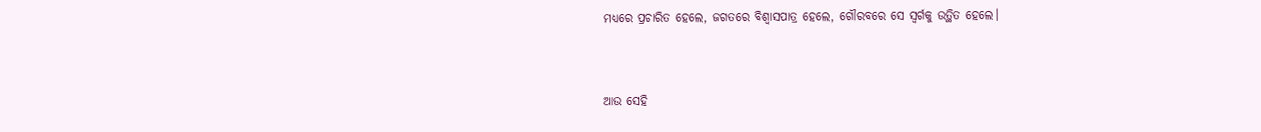ମଧ୍ୟରେ ପ୍ରଚାରିତ ହେଲେ, ଜଗତରେ ବିଶ୍ୱାସପାତ୍ର ହେଲେ, ଗୌରବରେ ସେ ସ୍ୱର୍ଗକୁ ଉତ୍ଥିତ ହେଲେ।


ଆଉ ସେହି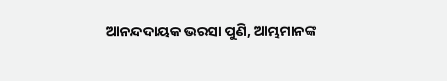ଆନନ୍ଦଦାୟକ ଭରସା ପୁଣି, ଆମ୍ଭମାନଙ୍କ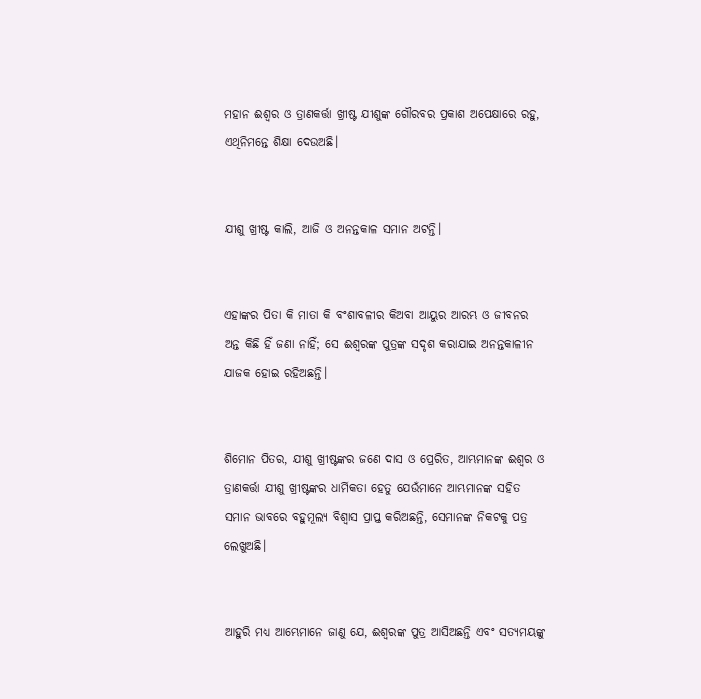ମହାନ ଈଶ୍ବର ଓ ତ୍ରାଣକର୍ତ୍ତା ଖ୍ରୀଷ୍ଟ ଯୀଶୁଙ୍କ ଗୌରବର ପ୍ରକାଶ ଅପେକ୍ଷାରେ ରହୁ, ଏଥିନିମନ୍ତେ ଶିକ୍ଷା ଦେଉଅଛି।


ଯୀଶୁ ଖ୍ରୀଷ୍ଟ କାଲି, ଆଜି ଓ ଅନନ୍ତକାଳ ସମାନ ଅଟନ୍ତି।


ଏହାଙ୍କର ପିତା କି ମାତା କି ବଂଶାବଳୀର କିଅବା ଆୟୁର ଆରମ୍ଭ ଓ ଜୀବନର ଅନ୍ତ କିଛି ହିଁ ଜଣା ନାହିଁ; ସେ ଈଶ୍ବରଙ୍କ ପୁତ୍ରଙ୍କ ସଦୃଶ କରାଯାଇ ଅନନ୍ତକାଳୀନ ଯାଜକ ହୋଇ ରହିଅଛନ୍ତି।


ଶିମୋନ ପିତର, ଯୀଶୁ ଖ୍ରୀଷ୍ଟଙ୍କର ଜଣେ ଦାସ ଓ ପ୍ରେରିତ, ଆମ୍ଭମାନଙ୍କ ଈଶ୍ବର ଓ ତ୍ରାଣକର୍ତ୍ତା ଯୀଶୁ ଖ୍ରୀଷ୍ଟଙ୍କର ଧାର୍ମିକତା ହେତୁ ଯେଉଁମାନେ ଆମ୍ଭମାନଙ୍କ ସହିତ ସମାନ ଭାବରେ ବହୁମୂଲ୍ୟ ବିଶ୍ୱାସ ପ୍ରାପ୍ତ କରିଅଛନ୍ତି, ସେମାନଙ୍କ ନିକଟକୁ ପତ୍ର ଲେଖୁଅଛି।


ଆହୁରି ମଧ୍ୟ ଆମ୍ଭେମାନେ ଜାଣୁ ଯେ, ଈଶ୍ବରଙ୍କ ପୁତ୍ର ଆସିଅଛନ୍ତି ଏବଂ ସତ୍ୟମୟଙ୍କୁ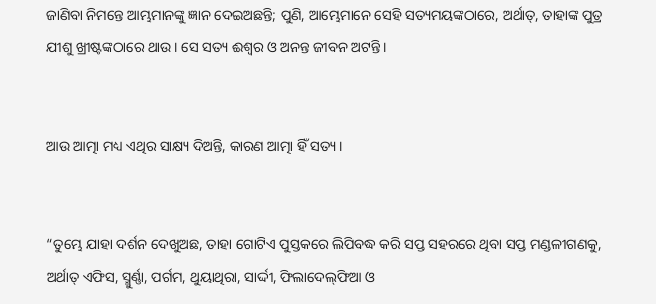ଜାଣିବା ନିମନ୍ତେ ଆମ୍ଭମାନଙ୍କୁ ଜ୍ଞାନ ଦେଇଅଛନ୍ତି; ପୁଣି, ଆମ୍ଭେମାନେ ସେହି ସତ୍ୟମୟଙ୍କଠାରେ, ଅର୍ଥାତ୍‍, ତାହାଙ୍କ ପୁତ୍ର ଯୀଶୁ ଖ୍ରୀଷ୍ଟଙ୍କଠାରେ ଥାଉ। ସେ ସତ୍ୟ ଈଶ୍ବର ଓ ଅନନ୍ତ ଜୀବନ ଅଟନ୍ତି।


ଆଉ ଆତ୍ମା ମଧ୍ୟ ଏଥିର ସାକ୍ଷ୍ୟ ଦିଅନ୍ତି, କାରଣ ଆତ୍ମା ହିଁ ସତ୍ୟ।


“ତୁମ୍ଭେ ଯାହା ଦର୍ଶନ ଦେଖୁଅଛ, ତାହା ଗୋଟିଏ ପୁସ୍ତକରେ ଲିପିବଦ୍ଧ କରି ସପ୍ତ ସହରରେ ଥିବା ସପ୍ତ ମଣ୍ଡଳୀଗଣକୁ, ଅର୍ଥାତ୍‍ ଏଫିସ, ସ୍ମୁର୍ଣ୍ଣା, ପର୍ଗମ, ଥୁୟାଥିରା, ସାର୍ଦ୍ଦୀ, ଫିଲାଦେଲ୍‌ଫିଆ ଓ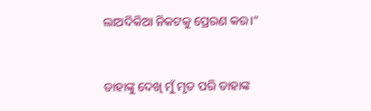ଲାଅଦିକିଆ ନିକଟକୁ ପ୍ରେରଣ କର।”


ତାହାଙ୍କୁ ଦେଖି ମୁଁ ମୃତ ପରି ତାହାଙ୍କ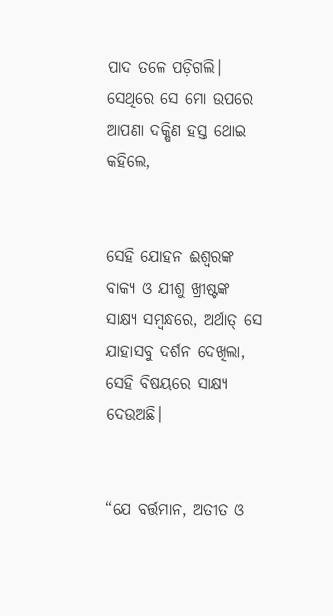ପାଦ ତଳେ ପଡ଼ିଗଲି। ସେଥିରେ ସେ ମୋ ଉପରେ ଆପଣା ଦକ୍ଷିଣ ହସ୍ତ ଥୋଇ କହିଲେ,


ସେହି ଯୋହନ ଈଶ୍ବରଙ୍କ ବାକ୍ୟ ଓ ଯୀଶୁ ଖ୍ରୀଷ୍ଟଙ୍କ ସାକ୍ଷ୍ୟ ସମ୍ବନ୍ଧରେ, ଅର୍ଥାତ୍‍ ସେ ଯାହାସବୁ ଦର୍ଶନ ଦେଖିଲା, ସେହି ବିଷୟରେ ସାକ୍ଷ୍ୟ ଦେଉଅଛି।


“ଯେ ବର୍ତ୍ତମାନ, ଅତୀତ ଓ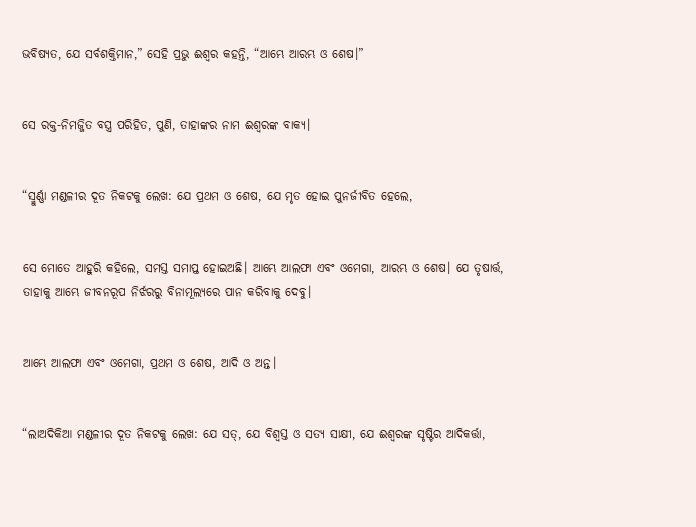ଭବିଷ୍ୟତ, ଯେ ସର୍ବଶକ୍ତିମାନ,” ସେହି ପ୍ରଭୁ ଈଶ୍ବର କହନ୍ତି, “ଆମ୍ଭେ ଆରମ୍ଭ ଓ ଶେଷ।”


ସେ ରକ୍ତ-ନିମଜ୍ଜିତ ବସ୍ତ୍ର ପରିହିତ, ପୁଣି, ତାହାଙ୍କର ନାମ ଈଶ୍ବରଙ୍କ ବାକ୍ୟ।


“ସ୍ମୁର୍ଣ୍ଣା ମଣ୍ଡଳୀର ଦୂତ ନିକଟକୁ ଲେଖ: ଯେ ପ୍ରଥମ ଓ ଶେଷ, ଯେ ମୃତ ହୋଇ ପୁନର୍ଜୀବିତ ହେଲେ,


ସେ ମୋତେ ଆହୁରି କହିଲେ, ସମସ୍ତ ସମାପ୍ତ ହୋଇଅଛି। ଆମ୍ଭେ ଆଲଫା ଏବଂ ଓମେଗା, ଆରମ୍ଭ ଓ ଶେଷ। ଯେ ତୃଷାର୍ତ୍ତ, ତାହାକୁ ଆମ୍ଭେ ଜୀବନରୂପ ନିର୍ଝରରୁ ବିନାମୂଲ୍ୟରେ ପାନ କରିବାକୁ ଦେବୁ।


ଆମ୍ଭେ ଆଲଫା ଏବଂ ଓମେଗା, ପ୍ରଥମ ଓ ଶେଷ, ଆଦି ଓ ଅନ୍ତ।


“ଲାଅଦିକିଆ ମଣ୍ଡଳୀର ଦୂତ ନିକଟକୁ ଲେଖ: ଯେ ସତ୍, ଯେ ବିଶ୍ୱସ୍ତ ଓ ସତ୍ୟ ସାକ୍ଷୀ, ଯେ ଈଶ୍ବରଙ୍କ ସୃଷ୍ଟିର ଆଦିକର୍ତ୍ତା,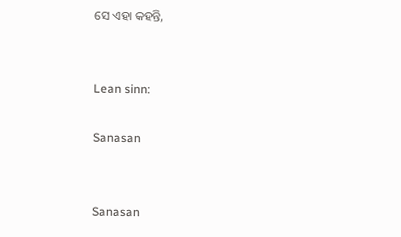ସେ ଏହା କହନ୍ତି,


Lean sinn:

Sanasan


Sanasan